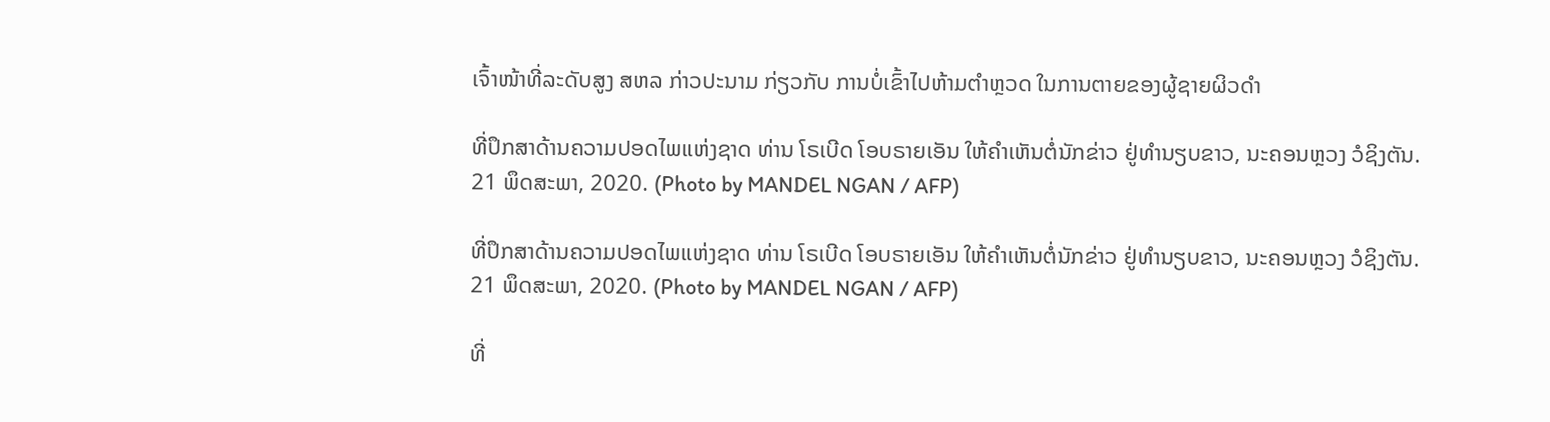ເຈົ້າໜ້າທີ່ລະດັບສູງ ສຫລ ກ່າວປະນາມ ກ່ຽວກັບ ການບໍ່ເຂົ້າໄປຫ້າມຕຳຫຼວດ ໃນການຕາຍຂອງຜູ້ຊາຍຜິວດຳ

ທີ່ປຶກສາດ້ານຄວາມປອດໄພແຫ່ງຊາດ ທ່ານ ໂຣເບີດ ໂອບຣາຍເອັນ ໃຫ້ຄຳເຫັນຕໍ່ນັກຂ່າວ ຢູ່ທຳນຽບຂາວ, ນະຄອນຫຼວງ ວໍຊິງຕັນ. 21 ພຶດສະພາ, 2020. (Photo by MANDEL NGAN / AFP)

ທີ່ປຶກສາດ້ານຄວາມປອດໄພແຫ່ງຊາດ ທ່ານ ໂຣເບີດ ໂອບຣາຍເອັນ ໃຫ້ຄຳເຫັນຕໍ່ນັກຂ່າວ ຢູ່ທຳນຽບຂາວ, ນະຄອນຫຼວງ ວໍຊິງຕັນ. 21 ພຶດສະພາ, 2020. (Photo by MANDEL NGAN / AFP)

ທີ່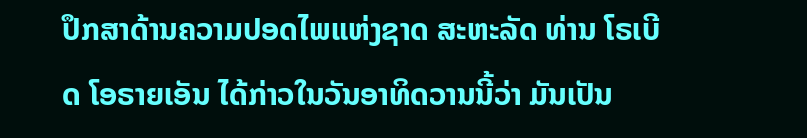ປຶກສາດ້ານຄວາມປອດໄພແຫ່ງຊາດ ສະຫະລັດ ທ່ານ ໂຣເບີດ ໂອຣາຍເອັນ ໄດ້ກ່າວໃນວັນອາທິດວານນີ້ວ່າ ມັນເປັນ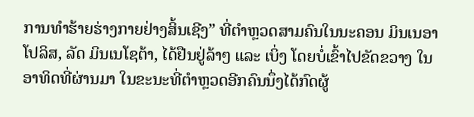ການທຳຮ້າຍຮ່າງກາຍຢ່າງສິ້ນເຊີງ” ທີ່ຕຳຫຼວດສາມຄົນໃນນະຄອນ ມິນເນອາໂປລິສ, ລັດ ມິນເນໂຊຕ້າ, ໄດ້ຢືນຢູ່ລ້າໆ ແລະ ເບິ່ງ ໂດຍບໍ່ເຂົ້າໄປຂັດຂວາງ ໃນອາທິດທີ່ຜ່ານມາ ໃນຂະນະທີ່ຕຳຫຼວດອີກຄົນນຶ່ງໄດ້ກົດຜູ້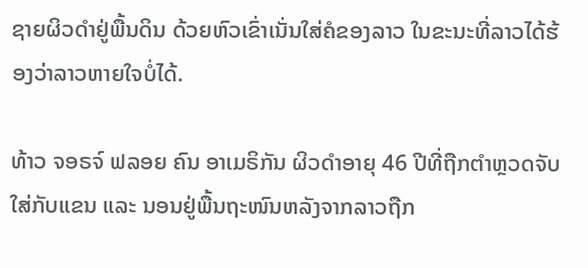ຊາຍຜິວດຳຢູ່ພື້ນດິນ ດ້ວຍຫົວເຂົ່າເນັ່ນໃສ່ຄໍຂອງລາວ ໃນຂະນະທີ່ລາວໄດ້ຮ້ອງວ່າລາວຫາຍໃຈບໍ່ໄດ້.

ທ້າວ ຈອຣຈ໌ ຟລອຍ ຄົນ ອາເມຣິກັນ ຜິວດຳອາຍຸ 46 ປີທີ່ຖືກຕຳຫຼວດຈັບໃສ່ກັບແຂນ ແລະ ນອນຢູ່ພື້ນຖະໜົນຫລັງຈາກລາວຖືກ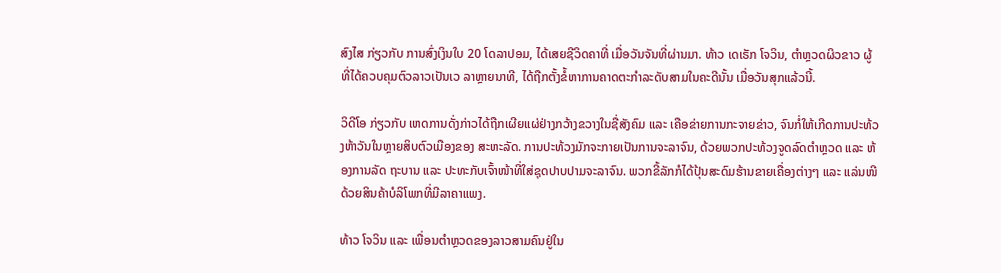ສົງໄສ ກ່ຽວກັບ ການສົ່ງເງິນໃບ 20 ໂດລາປອມ, ໄດ້ເສຍຊີວິດຄາທີ່ ເມື່ອວັນຈັນທີ່ຜ່ານມາ. ທ້າວ ເດເຣັກ ໂຈວິນ, ຕຳຫຼວດຜິວຂາວ ຜູ້ທີ່ໄດ້ຄວບຄຸມຕົວລາວເປັນເວ ລາຫຼາຍນາທີ, ໄດ້ຖືກຕັ້ງຂໍ້ຫາການຄາດຕະກຳລະດັບສາມໃນຄະດີນັ້ນ ເມື່ອວັນສຸກແລ້ວນີ້.

ວິດີໂອ ກ່ຽວກັບ ເຫດການດັ່ງກ່າວໄດ້ຖືກເຜີຍແຜ່ຢ່າງກວ້າງຂວາງໃນຊື່ສັງຄົມ ແລະ ເຄືອຂ່າຍການກະຈາຍຂ່າວ, ຈົນກໍ່ໃຫ້ເກີດການປະທ້ວງຫ້າວັນໃນຫຼາຍສິບຕົວເມືອງຂອງ ສະຫະລັດ. ການປະທ້ວງມັກຈະກາຍເປັນການຈະລາຈົນ, ດ້ວຍພວກປະທ້ວງຈູດລົດຕຳຫຼວດ ແລະ ຫ້ອງການລັດ ຖະບານ ແລະ ປະທະກັບເຈົ້າໜ້າທີ່ໃສ່ຊຸດປາບປາມຈະລາຈົນ. ພວກຂີ້ລັກກໍໄດ້ປຸ້ນສະດົມຮ້ານຂາຍເຄື່ອງຕ່າງໆ ແລະ ແລ່ນໜີດ້ວຍສິນຄ້າບໍລິໂພກທີ່ມີລາຄາແພງ.

ທ້າວ ໂຈວິນ ແລະ ເພື່ອນຕຳຫຼວດຂອງລາວສາມຄົນຢູ່ໃນ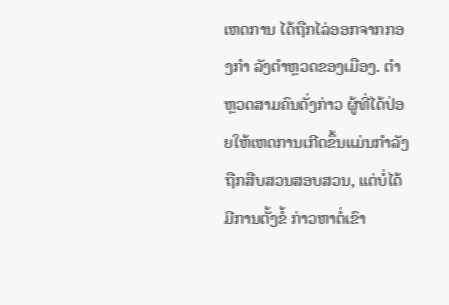ເຫດການ ໄດ້ຖືກໄລ່ອອກຈາກກອງກຳ ລັງຕຳຫຼວດຂອງເມືອງ. ຕຳຫຼວດສາມຄົນດັ່ງກ່າວ ຜູ້ທີ່ໄດ້ປ່ອຍໃຫ້ເຫດການເກີດຂຶ້ນແມ່ນກຳລັງຖືກສືບສວນສອບສວນ, ແຕ່ບໍ່ໄດ້ມີການຕັ້ງຂໍ້ ກ່າວຫາຕໍ່ເຂົາ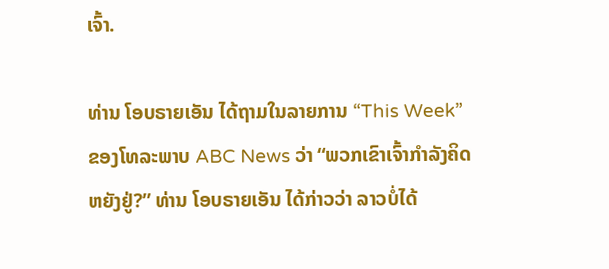ເຈົ້າ.

ທ່ານ ໂອບຣາຍເອັນ ໄດ້ຖາມໃນລາຍການ “This Week” ຂອງໂທລະພາບ ABC News ວ່າ “ພວກເຂົາເຈົ້າກຳລັງຄິດຫຍັງຢູ່?” ທ່ານ ໂອບຣາຍເອັນ ໄດ້ກ່າວວ່າ ລາວບໍ່ໄດ້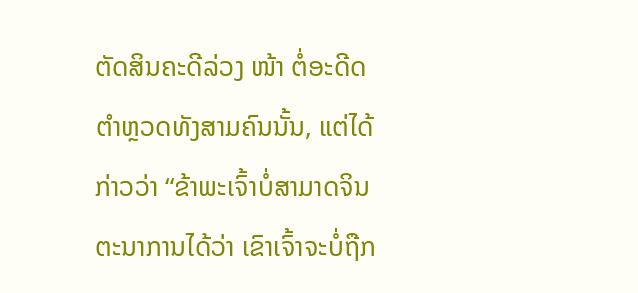ຕັດສິນຄະດີລ່ວງ ໜ້າ ຕໍ່ອະດີດຕຳຫຼວດທັງສາມຄົນນັ້ນ, ແຕ່ໄດ້ກ່າວວ່າ “ຂ້າພະເຈົ້າບໍ່ສາມາດຈິນຕະນາການໄດ້ວ່າ ເຂົາເຈົ້າຈະບໍ່ຖືກ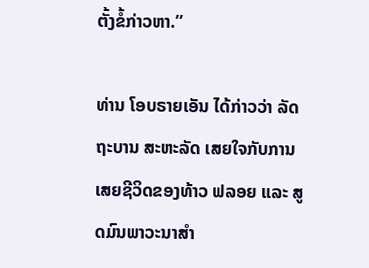ຕັ້ງຂໍ້ກ່າວຫາ.”

ທ່ານ ໂອບຣາຍເອັນ ໄດ້ກ່າວວ່າ ລັດຖະບານ ສະຫະລັດ ເສຍໃຈກັບການເສຍຊີວິດຂອງທ້າວ ຟລອຍ ແລະ ສູດມົນພາວະນາສຳ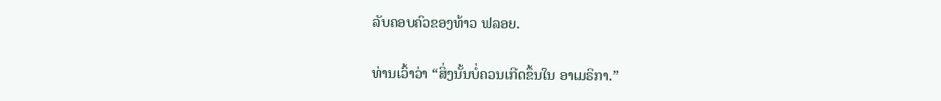ລັບຄອບຄົວຂອງທ້າວ ຟລອຍ.

ທ່ານເວົ້າວ່າ “ສິ່ງນັ້ນບໍ່ຄວນເກີດຂຶ້ນໃນ ອາເມຣິກາ.”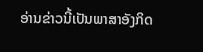ອ່ານຂ່າວນີ້ເປັນພາສາອັງກິດ